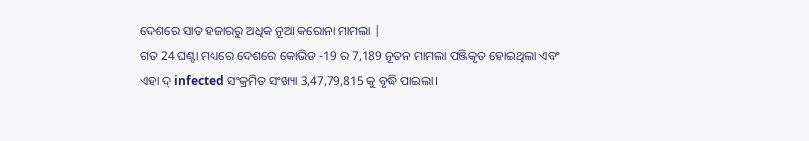ଦେଶରେ ସାତ ହଜାରରୁ ଅଧିକ ନୂଆ କରୋନା ମାମଲା |
ଗତ 24 ଘଣ୍ଟା ମଧ୍ୟରେ ଦେଶରେ କୋଭିଡ -19 ର 7,189 ନୂତନ ମାମଲା ପଞ୍ଜିକୃତ ହୋଇଥିଲା ଏବଂ ଏହା ଦ୍ infected ସଂକ୍ରମିତ ସଂଖ୍ୟା 3,47,79,815 କୁ ବୃଦ୍ଧି ପାଇଲା।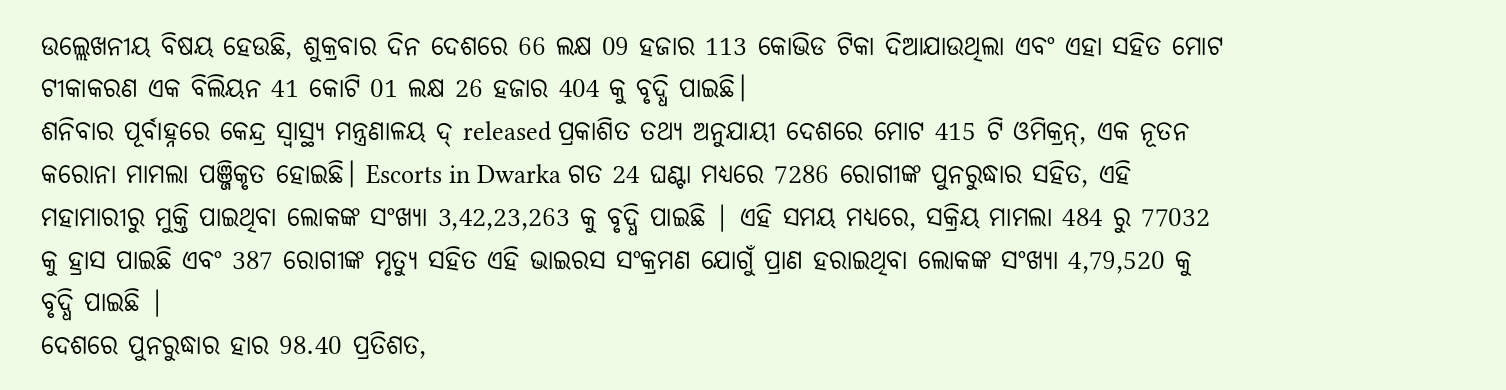ଉଲ୍ଲେଖନୀୟ ବିଷୟ ହେଉଛି, ଶୁକ୍ରବାର ଦିନ ଦେଶରେ 66 ଲକ୍ଷ 09 ହଜାର 113 କୋଭିଡ ଟିକା ଦିଆଯାଉଥିଲା ଏବଂ ଏହା ସହିତ ମୋଟ ଟୀକାକରଣ ଏକ ବିଲିୟନ 41 କୋଟି 01 ଲକ୍ଷ 26 ହଜାର 404 କୁ ବୃଦ୍ଧି ପାଇଛି।
ଶନିବାର ପୂର୍ବାହ୍ନରେ କେନ୍ଦ୍ର ସ୍ୱାସ୍ଥ୍ୟ ମନ୍ତ୍ରଣାଳୟ ଦ୍ released ପ୍ରକାଶିତ ତଥ୍ୟ ଅନୁଯାୟୀ ଦେଶରେ ମୋଟ 415 ଟି ଓମିକ୍ରନ୍, ଏକ ନୂତନ କରୋନା ମାମଲା ପଞ୍ଜିକୃତ ହୋଇଛି। Escorts in Dwarka ଗତ 24 ଘଣ୍ଟା ମଧ୍ୟରେ 7286 ରୋଗୀଙ୍କ ପୁନରୁଦ୍ଧାର ସହିତ, ଏହି ମହାମାରୀରୁ ମୁକ୍ତି ପାଇଥିବା ଲୋକଙ୍କ ସଂଖ୍ୟା 3,42,23,263 କୁ ବୃଦ୍ଧି ପାଇଛି | ଏହି ସମୟ ମଧ୍ୟରେ, ସକ୍ରିୟ ମାମଲା 484 ରୁ 77032 କୁ ହ୍ରାସ ପାଇଛି ଏବଂ 387 ରୋଗୀଙ୍କ ମୃତ୍ୟୁ ସହିତ ଏହି ଭାଇରସ ସଂକ୍ରମଣ ଯୋଗୁଁ ପ୍ରାଣ ହରାଇଥିବା ଲୋକଙ୍କ ସଂଖ୍ୟା 4,79,520 କୁ ବୃଦ୍ଧି ପାଇଛି |
ଦେଶରେ ପୁନରୁଦ୍ଧାର ହାର 98.40 ପ୍ରତିଶତ,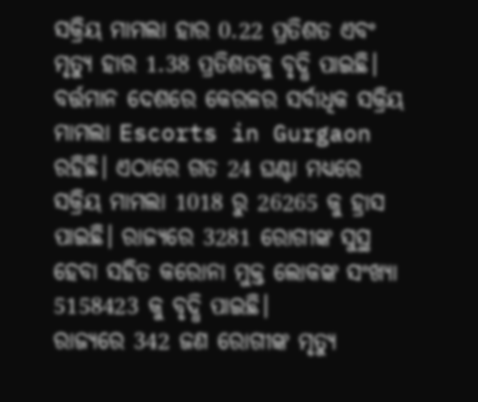ସକ୍ରିୟ ମାମଲା ହାର 0.22 ପ୍ରତିଶତ ଏବଂ ମୃତ୍ୟୁ ହାର 1.38 ପ୍ରତିଶତକୁ ବୃଦ୍ଧି ପାଇଛି। ବର୍ତ୍ତମାନ ଦେଶରେ କେରଳର ସର୍ବାଧିକ ସକ୍ରିୟ ମାମଲା Escorts in Gurgaon ରହିଛି। ଏଠାରେ ଗତ 24 ଘଣ୍ଟା ମଧ୍ୟରେ ସକ୍ରିୟ ମାମଲା 1018 ରୁ 26265 କୁ ହ୍ରାସ ପାଇଛି। ରାଜ୍ୟରେ 3281 ରୋଗୀଙ୍କ ସୁସ୍ଥ ହେବା ସହିତ କରୋନା ମୁକ୍ତ ଲୋକଙ୍କ ସଂଖ୍ୟା 5158423 କୁ ବୃଦ୍ଧି ପାଇଛି।
ରାଜ୍ୟରେ 342 ଜଣ ରୋଗୀଙ୍କ ମୃତ୍ୟୁ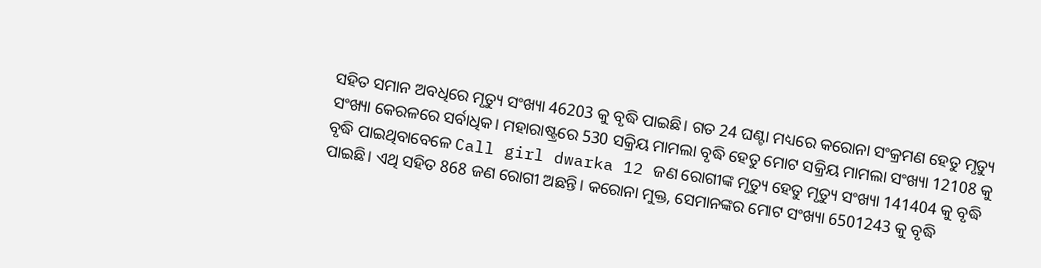ସହିତ ସମାନ ଅବଧିରେ ମୃତ୍ୟୁ ସଂଖ୍ୟା 46203 କୁ ବୃଦ୍ଧି ପାଇଛି। ଗତ 24 ଘଣ୍ଟା ମଧ୍ୟରେ କରୋନା ସଂକ୍ରମଣ ହେତୁ ମୃତ୍ୟୁ ସଂଖ୍ୟା କେରଳରେ ସର୍ବାଧିକ। ମହାରାଷ୍ଟ୍ରରେ 530 ସକ୍ରିୟ ମାମଲା ବୃଦ୍ଧି ହେତୁ ମୋଟ ସକ୍ରିୟ ମାମଲା ସଂଖ୍ୟା 12108 କୁ ବୃଦ୍ଧି ପାଇଥିବାବେଳେ Call girl dwarka 12 ଜଣ ରୋଗୀଙ୍କ ମୃତ୍ୟୁ ହେତୁ ମୃତ୍ୟୁ ସଂଖ୍ୟା 141404 କୁ ବୃଦ୍ଧି ପାଇଛି। ଏଥି ସହିତ 868 ଜଣ ରୋଗୀ ଅଛନ୍ତି। କରୋନା ମୁକ୍ତ, ସେମାନଙ୍କର ମୋଟ ସଂଖ୍ୟା 6501243 କୁ ବୃଦ୍ଧି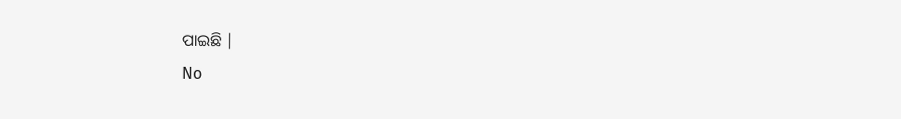ପାଇଛି |
No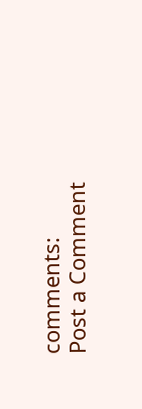comments:
Post a Comment